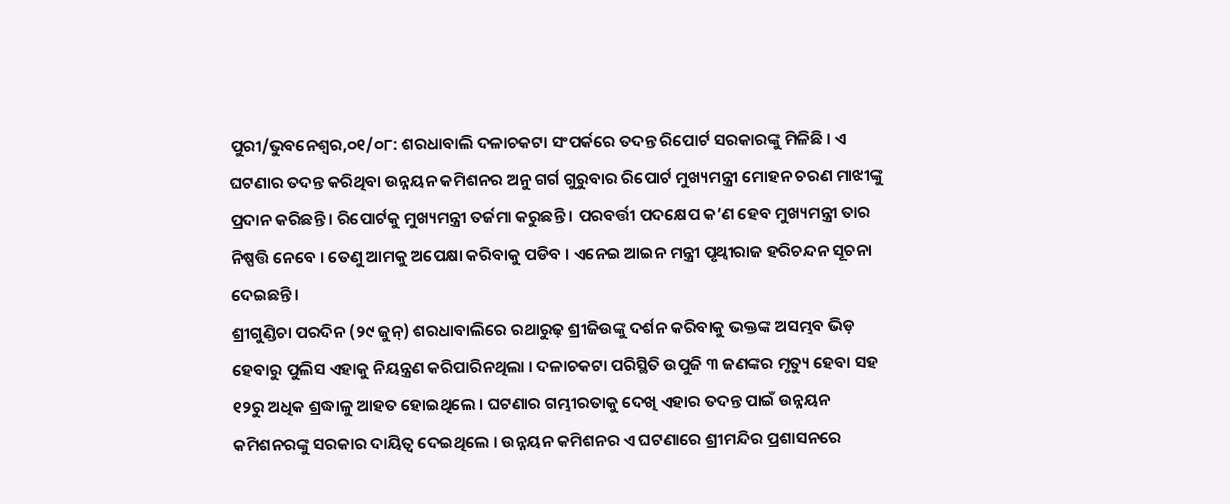ପୁରୀ/ଭୁବନେଶ୍ୱର,୦୧/୦୮: ଶରଧାବାଲି ଦଳାଚକଟା ସଂପର୍କରେ ତଦନ୍ତ ରିପୋର୍ଟ ସରକାରଙ୍କୁ ମିଳିଛି । ଏ ଘଟଣାର ତଦନ୍ତ କରିଥିବା ଉନ୍ନୟନ କମିଶନର ଅନୁ ଗର୍ଗ ଗୁରୁବାର ରିପୋର୍ଟ ମୁଖ୍ୟମନ୍ତ୍ରୀ ମୋହନ ଚରଣ ମାଝୀଙ୍କୁ ପ୍ରଦାନ କରିଛନ୍ତି । ରିପୋର୍ଟକୁ ମୁଖ୍ୟମନ୍ତ୍ରୀ ତର୍ଜମା କରୁଛନ୍ତି । ପରବର୍ତ୍ତୀ ପଦକ୍ଷେପ କ’ଣ ହେବ ମୁଖ୍ୟମନ୍ତ୍ରୀ ତାର ନିଷ୍ପତ୍ତି ନେବେ । ତେଣୁ ଆମକୁ ଅପେକ୍ଷା କରିବାକୁ ପଡିବ । ଏନେଇ ଆଇନ ମନ୍ତ୍ରୀ ପୃଥ୍ୱୀରାଜ ହରିଚନ୍ଦନ ସୂଚନା ଦେଇଛନ୍ତି।
ଶ୍ରୀଗୁଣ୍ଡିଚା ପରଦିନ (୨୯ ଜୁନ୍) ଶରଧାବାଲିରେ ରଥାରୁଢ଼ ଶ୍ରୀଜିଉଙ୍କୁ ଦର୍ଶନ କରିବାକୁ ଭକ୍ତଙ୍କ ଅସମ୍ଭବ ଭିଡ଼ ହେବାରୁ ପୁଲିସ ଏହାକୁ ନିୟନ୍ତ୍ରଣ କରିପାରିନଥିଲା । ଦଳାଚକଟା ପରିସ୍ଥିତି ଉପୁଜି ୩ ଜଣଙ୍କର ମୃତ୍ୟୁ ହେବା ସହ ୧୨ରୁ ଅଧିକ ଶ୍ରଦ୍ଧାଳୁ ଆହତ ହୋଇଥିଲେ । ଘଟଣାର ଗମ୍ଭୀରତାକୁ ଦେଖି ଏହାର ତଦନ୍ତ ପାଇଁ ଉନ୍ନୟନ କମିଶନରଙ୍କୁ ସରକାର ଦାୟିତ୍ୱ ଦେଇଥିଲେ । ଉନ୍ନୟନ କମିଶନର ଏ ଘଟଣାରେ ଶ୍ରୀମନ୍ଦିର ପ୍ରଶାସନରେ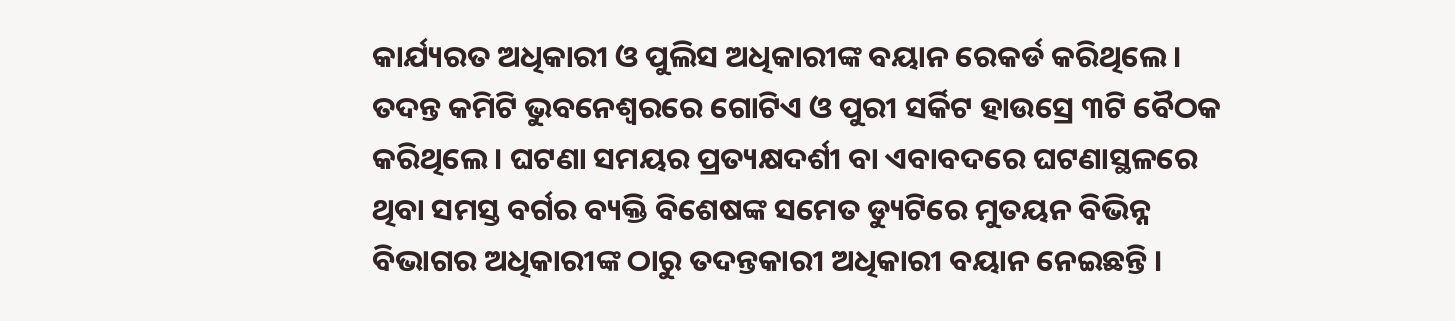କାର୍ଯ୍ୟରତ ଅଧିକାରୀ ଓ ପୁଲିସ ଅଧିକାରୀଙ୍କ ବୟାନ ରେକର୍ଡ କରିଥିଲେ । ତଦନ୍ତ କମିଟି ଭୁବନେଶ୍ୱରରେ ଗୋଟିଏ ଓ ପୁରୀ ସର୍କିଟ ହାଉସ୍ରେ ୩ଟି ବୈଠକ କରିଥିଲେ । ଘଟଣା ସମୟର ପ୍ରତ୍ୟକ୍ଷଦର୍ଶୀ ବା ଏବାବଦରେ ଘଟଣାସ୍ଥଳରେ ଥିବା ସମସ୍ତ ବର୍ଗର ବ୍ୟକ୍ତି ବିଶେଷଙ୍କ ସମେତ ଡ୍ୟୁଟିରେ ମୁତୟନ ବିଭିନ୍ନ ବିଭାଗର ଅଧିକାରୀଙ୍କ ଠାରୁ ତଦନ୍ତକାରୀ ଅଧିକାରୀ ବୟାନ ନେଇଛନ୍ତି ।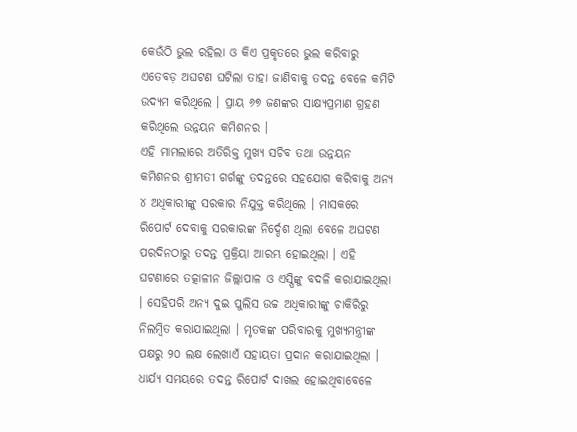କେଉଁଠି ଭୁଲ ରହିଲା ଓ କିଏ ପ୍ରକୃତରେ ଭୁଲ କରିବାରୁ ଏତେବଡ଼ ଅଘଟଣ ଘଟିଲା ତାହା ଜାଣିବାକୁ ତଦନ୍ତ ବେଳେ କମିଟି ଉଦ୍ୟମ କରିଥିଲେ । ପ୍ରାୟ ୬୭ ଜଣଙ୍କର ସାକ୍ଷ୍ୟପ୍ରମାଣ ଗ୍ରହଣ କରିଥିଲେ ଉନ୍ନୟନ କମିଶନର ।
ଏହି ମାମଲାରେ ଅତିରିକ୍ତ ମୁଖ୍ୟ ସଚିବ ତଥା ଉନ୍ନୟନ କମିଶନର ଶ୍ରୀମତୀ ଗର୍ଗଙ୍କୁ ତଦନ୍ତରେ ସହଯୋଗ କରିବାକୁ ଅନ୍ୟ ୪ ଅଧିକାରୀଙ୍କୁ ସରକାର ନିଯୁକ୍ତ କରିଥିଲେ । ମାସକରେ ରିପୋର୍ଟ ଦେବାକୁ ସରକାରଙ୍କ ନିର୍ଦ୍ଦେଶ ଥିଲା ବେଳେ ଅଘଟଣ ପରଦିନଠାରୁ ତଦନ୍ତ ପ୍ରକ୍ରିୟା ଆରମ୍ଭ ହୋଇଥିଲା । ଏହି ଘଟଣାରେ ତତ୍କାଳୀନ ଜିଲ୍ଲାପାଳ ଓ ଏସ୍ପିଙ୍କୁ ବଦଳି କରାଯାଇଥିଲା । ସେହିପରି ଅନ୍ୟ ଦୁଇ ପୁଲିସ ଉଚ୍ଚ ଅଧିକାରୀଙ୍କୁ ଚାକିରିରୁ ନିଲମ୍ବିତ କରାଯାଇଥିଲା । ମୃତକଙ୍କ ପରିବାରକୁ ମୁଖ୍ୟମନ୍ତ୍ରୀଙ୍କ ପକ୍ଷରୁ ୨୦ ଲକ୍ଷ ଲେଖାଏଁ ସହାୟତା ପ୍ରଦାନ କରାଯାଇଥିଲା । ଧାର୍ଯ୍ୟ ସମୟରେ ତଦନ୍ତ ରିପୋର୍ଟ ଦାଖଲ ହୋଇଥିବାବେଳେ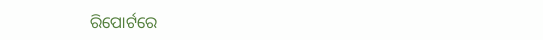ରିପୋର୍ଟରେ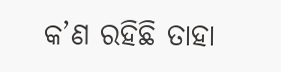କ’ଣ ରହିଛି ତାହା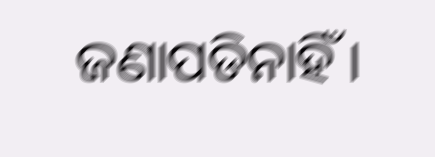ଜଣାପଡିନାହିଁ ।